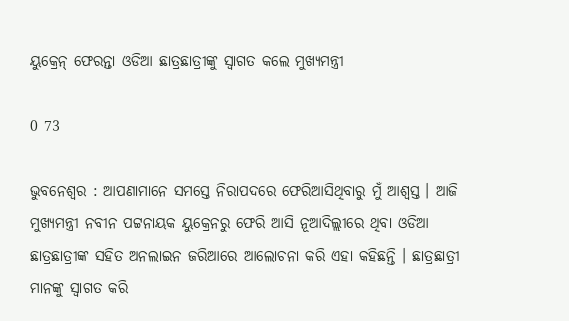ୟୁକ୍ରେନ୍ ଫେରନ୍ତା ଓଡିଆ ଛାତ୍ରଛାତ୍ରୀଙ୍କୁ ସ୍ବାଗତ କଲେ ମୁଖ୍ୟମନ୍ତ୍ରୀ

0 73

ଭୁବନେଶ୍ୱର : ଆପଣାମାନେ ସମସ୍ତେ ନିରାପଦରେ ଫେରିଆସିଥିବାରୁ ମୁଁ ଆଶ୍ୱସ୍ତ । ଆଜି ମୁଖ୍ୟମନ୍ତ୍ରୀ ନବୀନ ପଟ୍ଟନାୟକ ୟୁକ୍ରେନରୁ ଫେରି ଆସି ନୂଆଦିଲ୍ଲୀରେ ଥିବା ଓଡିଆ ଛାତ୍ରଛାତ୍ରୀଙ୍କ ସହିତ ଅନଲାଇନ ଜରିଆରେ ଆଲୋଚନା କରି ଏହା କହିଛନ୍ତି । ଛାତ୍ରଛାତ୍ରୀ ମାନଙ୍କୁ ସ୍ୱାଗତ କରି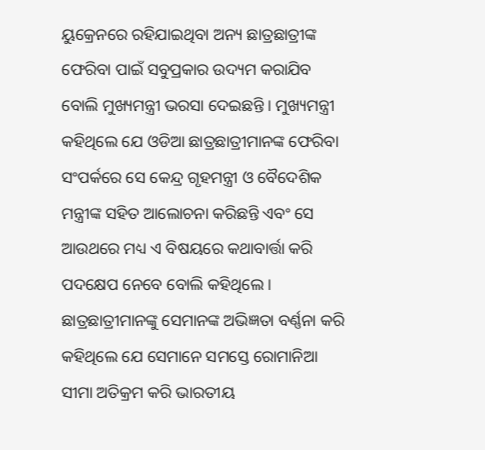ୟୁକ୍ରେନରେ ରହିଯାଇଥିବା ଅନ୍ୟ ଛାତ୍ରଛାତ୍ରୀଙ୍କ ଫେରିବା ପାଇଁ ସବୁପ୍ରକାର ଉଦ୍ୟମ କରାଯିବ ବୋଲି ମୁଖ୍ୟମନ୍ତ୍ରୀ ଭରସା ଦେଇଛନ୍ତି । ମୁଖ୍ୟମନ୍ତ୍ରୀ କହିଥିଲେ ଯେ ଓଡିଆ ଛାତ୍ରଛାତ୍ରୀମାନଙ୍କ ଫେରିବା ସଂପର୍କରେ ସେ କେନ୍ଦ୍ର ଗୃହମନ୍ତ୍ରୀ ଓ ବୈଦେଶିକ ମନ୍ତ୍ରୀଙ୍କ ସହିତ ଆଲୋଚନା କରିଛନ୍ତି ଏବଂ ସେ ଆଉଥରେ ମଧ୍ୟ ଏ ବିଷୟରେ କଥାବାର୍ତ୍ତା କରି ପଦକ୍ଷେପ ନେବେ ବୋଲି କହିଥିଲେ ।
ଛାତ୍ରଛାତ୍ରୀମାନଙ୍କୁ ସେମାନଙ୍କ ଅଭିଜ୍ଞତା ବର୍ଣ୍ଣନା କରି କହିଥିଲେ ଯେ ସେମାନେ ସମସ୍ତେ ରୋମାନିଆ ସୀମା ଅତିକ୍ରମ କରି ଭାରତୀୟ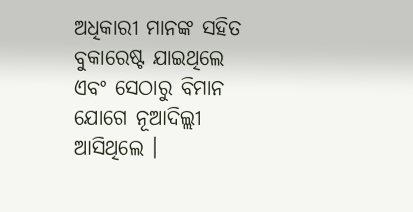ଅଧିକାରୀ ମାନଙ୍କ ସହିତ ବୁକାରେଷ୍ଟ ଯାଇଥିଲେ ଏବଂ ସେଠାରୁ ବିମାନ ଯୋଗେ ନୂଆଦିଲ୍ଲୀ ଆସିଥିଲେ ।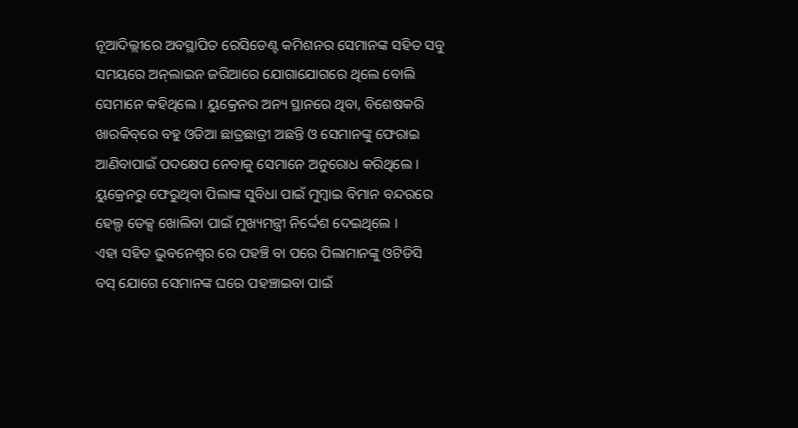ନୂଆଦିଲ୍ଲୀରେ ଅବସ୍ଥାପିତ ରେସିଡେଣ୍ଟ କମିଶନର ସେମାନଙ୍କ ସହିତ ସବୁ ସମୟରେ ଅନ୍‌ଲାଇନ ଜରିଆରେ ଯୋଗାଯୋଗରେ ଥିଲେ ବୋଲି ସେମାନେ କହିଥିଲେ । ୟୁକ୍ରେନର ଅନ୍ୟ ସ୍ଥାନରେ ଥିବା, ବିଶେଷକରି ଖାରକିବ୍‌ରେ ବହୁ ଓଡିଆ ଛାତ୍ରଛାତ୍ରୀ ଅଛନ୍ତି ଓ ସେମାନଙ୍କୁ ଫେରାଇ ଆଣିବାପାଇଁ ପଦକ୍ଷେପ ନେବାକୁ ସେମାନେ ଅନୁରୋଧ କରିଥିଲେ ।
ୟୁକ୍ରେନରୁ ଫେରୁଥିବା ପିଲାଙ୍କ ସୁବିଧା ପାଇଁ ମୁମ୍ବାଇ ବିମାନ ବନ୍ଦରରେ ହେଲ୍ପ ଡେକ୍ସ ଖୋଲିବା ପାଇଁ ମୁଖ୍ୟମନ୍ତ୍ରୀ ନିର୍ଦ୍ଦେଶ ଦେଇଥିଲେ ।
ଏହା ସହିତ ଭୁବନେଶ୍ୱର ରେ ପହଞ୍ଚି ବା ପରେ ପିଲାମାନଙ୍କୁ ଓଟିଡିସି ବସ୍‌ ଯୋଗେ ସେମାନଙ୍କ ଘରେ ପହଞ୍ଚାଇବା ପାଇଁ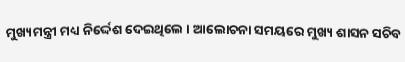ମୁଖ୍ୟମନ୍ତ୍ରୀ ମଧ୍ୟ ନିର୍ଦ୍ଦେଶ ଦେଇଥିଲେ । ଆଲୋଚନା ସମୟରେ ମୁଖ୍ୟ ଶାସନ ସଚିବ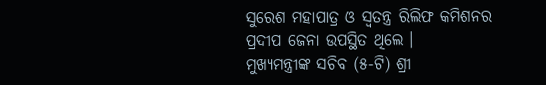ସୁରେଶ ମହାପାତ୍ର ଓ ସ୍ୱତନ୍ତ୍ର ରିଲିଫ କମିଶନର ପ୍ରଦୀପ ଜେନା ଉପସ୍ଥିତ ଥିଲେ ।
ମୁଖ୍ୟମନ୍ତ୍ରୀଙ୍କ ସଚିବ (୫-ଟି) ଶ୍ରୀ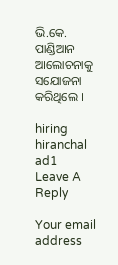ଭି.କେ. ପାଣ୍ଡିଆନ ଆଲୋଚନାକୁ ସଯୋଜନା କରିଥିଲେ ।

hiring
hiranchal ad1
Leave A Reply

Your email address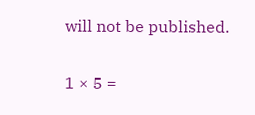will not be published.

1 × 5 =